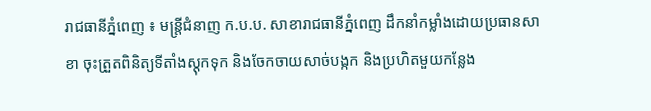រាជធានីភ្នំពេញ ៖ មន្ត្រីជំនាញ ក.ប.ប. សាខារាជធានីភ្នំពេញ ដឹកនាំកម្លាំងដោយប្រធានសាខា ចុះត្រួតពិនិត្យទីតាំងស្ដុកទុក និងចែកចាយសាច់បង្កក និងប្រហិតមួយកន្លែង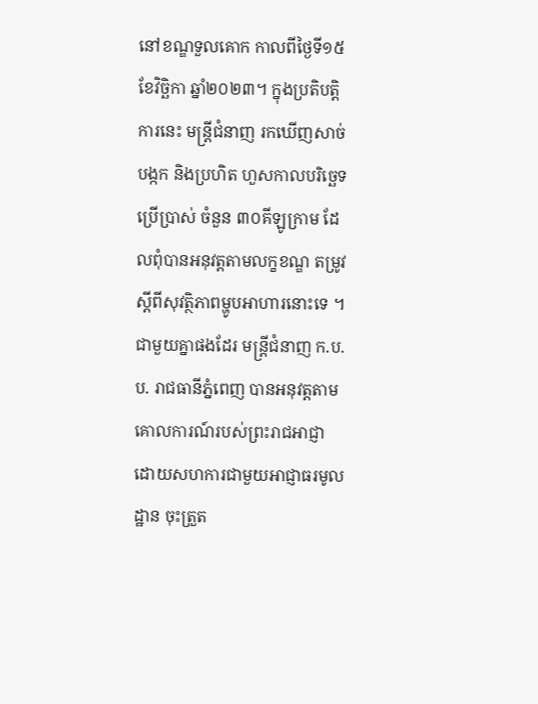នៅខណ្ឌទួលគោក កាលពីថ្ងៃទី១៥ ខែវិច្ឆិកា ឆ្នាំ២០២៣។ ក្នុងប្រតិបត្តិការនេះ មន្ត្រីជំនាញ រកឃើញសាច់បង្កក និងប្រហិត ហួសកាលបរិច្ឆេទប្រើប្រាស់ ចំនួន ៣០គីឡូក្រាម ដែលពុំបានអនុវត្តតាមលក្ខខណ្ឌ តម្រូវស្ដីពីសុវត្ថិភាពម្ហូបអាហារនោះទេ ។
ជាមួយគ្នាផងដែរ មន្ត្រីជំនាញ ក.ប.ប. រាជធានីភ្នំពេញ បានអនុវត្តតាមគោលការណ៍របស់ព្រះរាជអាជ្ញា ដោយសហការជាមួយអាជ្ញាធរមូលដ្ឋាន ចុះត្រួត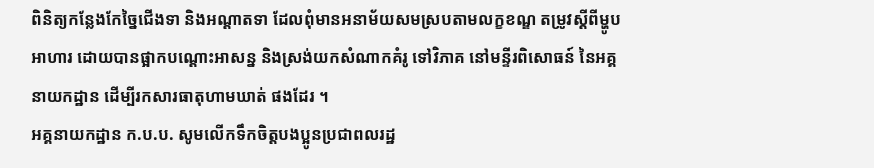ពិនិត្យកន្លែងកែច្នៃជើងទា និងអណ្ដាតទា ដែលពុំមានអនាម័យសមស្របតាមលក្ខខណ្ឌ តម្រូវស្ដីពីម្ហូបអាហារ ដោយបានផ្អាកបណ្ដោះអាសន្ន និងស្រង់យកសំណាកគំរូ ទៅវិភាគ នៅមន្ទីរពិសោធន៍ នៃអគ្គនាយកដ្ឋាន ដើម្បីរកសារធាតុហាមឃាត់ ផងដែរ ។
អគ្គនាយកដ្ឋាន ក.ប.ប. សូមលើកទឹកចិត្តបងប្អូនប្រជាពលរដ្ឋ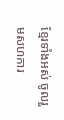ខ្មែរទាំងអស់ ចូលរួមសហការ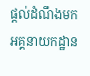ផ្ដល់ដំណឹងមកអគ្គនាយកដ្ឋាន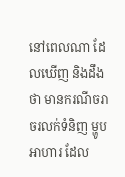នៅពេលណា ដែលឃើញ និងដឹងថា មានករណីចរាចរលក់ទំនិញ ម្ហូបអាហារ ដែល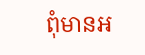ពុំមានអ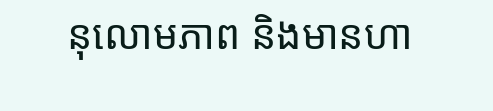នុលោមភាព និងមានហា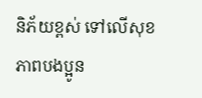និភ័យខ្ពស់ ទៅលើសុខភាពបងប្អូន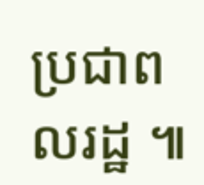ប្រជាពលរដ្ឋ ៕